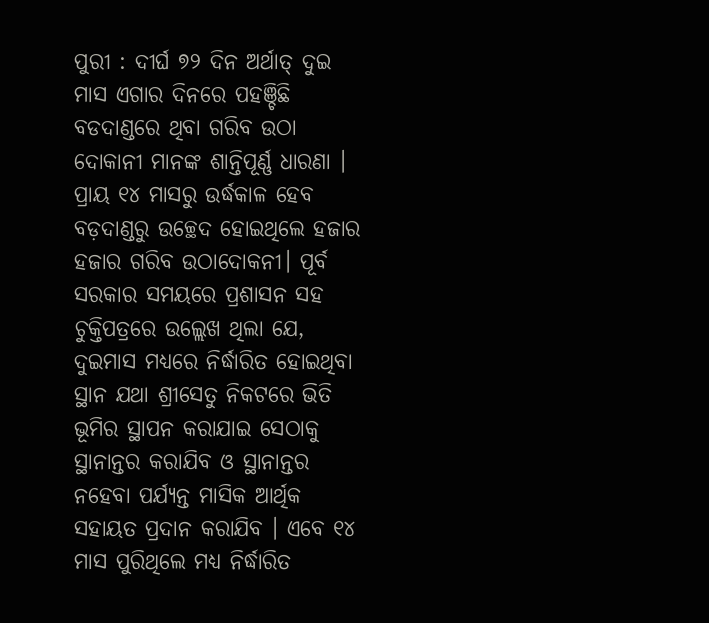ପୁରୀ : ଦୀର୍ଘ ୭୨ ଦିନ ଅର୍ଥାତ୍ ଦୁଇ ମାସ ଏଗାର ଦିନରେ ପହଞ୍ଚିଛି ବଡଦାଣ୍ଡରେ ଥିବା ଗରିବ ଉଠା ଦୋକାନୀ ମାନଙ୍କ ଶାନ୍ତିପୂର୍ଣ୍ଣ ଧାରଣା । ପ୍ରାୟ ୧୪ ମାସରୁ ଉର୍ଦ୍ଧକାଳ ହେବ ବଡ଼ଦାଣ୍ଡରୁ ଉଚ୍ଛେଦ ହୋଇଥିଲେ ହଜାର ହଜାର ଗରିବ ଉଠାଦୋକନୀ। ପୂର୍ବ ସରକାର ସମୟରେ ପ୍ରଶାସନ ସହ ଚୁକ୍ତିପତ୍ରରେ ଉଲ୍ଲେଖ ଥିଲା ଯେ, ଦୁଇମାସ ମଧ୍ୟରେ ନିର୍ଦ୍ଧାରିତ ହୋଇଥିବା ସ୍ଥାନ ଯଥା ଶ୍ରୀସେତୁ ନିକଟରେ ଭିତି ଭୂମିର ସ୍ଥାପନ କରାଯାଇ ସେଠାକୁ ସ୍ଥାନାନ୍ତର କରାଯିବ ଓ ସ୍ଥାନାନ୍ତର ନହେବା ପର୍ଯ୍ୟନ୍ତ ମାସିକ ଆର୍ଥିକ ସହାୟତ ପ୍ରଦାନ କରାଯିବ । ଏବେ ୧୪ ମାସ ପୁରିଥିଲେ ମଧ୍ୟ ନିର୍ଦ୍ଧାରିତ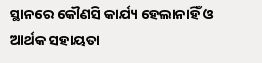ସ୍ଥାନରେ କୌଣସି କାର୍ଯ୍ୟ ହେଲାନାହିଁ ଓ ଆର୍ଥକ ସହାୟତା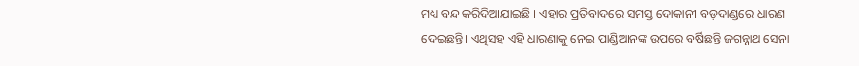ମଧ୍ୟ ବନ୍ଦ କରିଦିଆଯାଇଛି । ଏହାର ପ୍ରତିବାଦରେ ସମସ୍ତ ଦୋକାନୀ ବଡ଼ଦାଣ୍ଡରେ ଧାରଣ ଦେଇଛନ୍ତି। ଏଥିସହ ଏହି ଧାରଣାକୁ ନେଇ ପାଣ୍ଡିଆନଙ୍କ ଉପରେ ବର୍ଷିଛନ୍ତି ଜଗନ୍ନାଥ ସେନା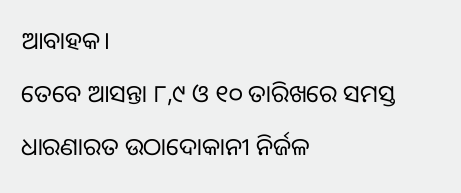ଆବାହକ।
ତେବେ ଆସନ୍ତା ୮,୯ ଓ ୧୦ ତାରିଖରେ ସମସ୍ତ ଧାରଣାରତ ଉଠାଦୋକାନୀ ନିର୍ଜଳ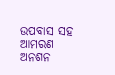ଉପବାସ ସହ ଆମରଣ ଅନଶନ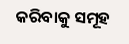କରିବାକୁ ସମୂହ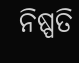ନିଷ୍ପତି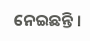ନେଇଛନ୍ତି ।